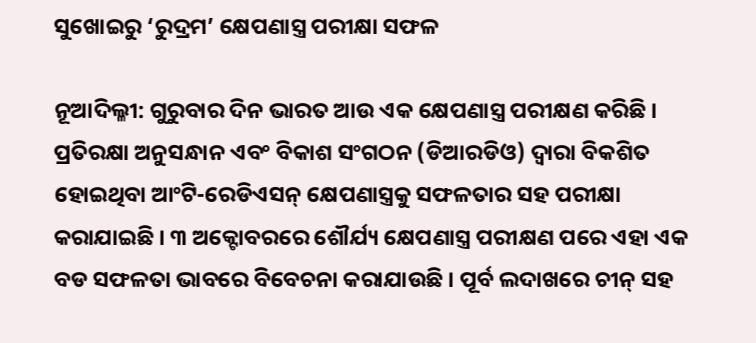ସୁଖୋଇରୁ ‘ରୁଦ୍ରମ’ କ୍ଷେପଣାସ୍ତ୍ର ପରୀକ୍ଷା ସଫଳ

ନୂଆଦିଲ୍ଳୀ: ଗୁରୁବାର ଦିନ ଭାରତ ଆଉ ଏକ କ୍ଷେପଣାସ୍ତ୍ର ପରୀକ୍ଷଣ କରିଛି । ପ୍ରତିରକ୍ଷା ଅନୁସନ୍ଧାନ ଏବଂ ବିକାଶ ସଂଗଠନ (ଡିଆରଡିଓ) ଦ୍ୱାରା ବିକଶିତ ହୋଇଥିବା ଆଂଟି-ରେଡିଏସନ୍ କ୍ଷେପଣାସ୍ତ୍ରକୁ ସଫଳତାର ସହ ପରୀକ୍ଷା କରାଯାଇଛି । ୩ ଅକ୍ଟୋବରରେ ଶୌର୍ଯ୍ୟ କ୍ଷେପଣାସ୍ତ୍ର ପରୀକ୍ଷଣ ପରେ ଏହା ଏକ ବଡ ସଫଳତା ଭାବରେ ବିବେଚନା କରାଯାଉଛି । ପୂର୍ବ ଲଦାଖରେ ଚୀନ୍ ସହ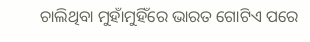ଚାଲିଥିବା ମୁହାଁମୁହିଁରେ ଭାରତ ଗୋଟିଏ ପରେ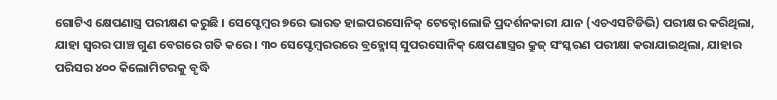ଗୋଟିଏ କ୍ଷେପଣାସ୍ତ୍ର ପରୀକ୍ଷଣ କରୁଛି । ସେପ୍ଟେମ୍ବର ୭ରେ ଭାରତ ହାଇପରସୋନିକ୍ ଟେକ୍ନୋଲୋଜି ପ୍ରଦର୍ଶନକାରୀ ଯାନ (ଏଚଏସଟିଡିଭି) ପରୀକ୍ଷର କରିଥିଲା, ଯାହା ସ୍ୱରର ପାଞ୍ଚ ଗୁଣ ବେଗରେ ଗତି କରେ । ୩୦ ସେପ୍ଟେମ୍ବରରରେ ବ୍ରହ୍ମୋସ୍ ସୁପରସୋନିକ୍ କ୍ଷେପଣାସ୍ତ୍ରର କ୍ରୁଜ୍ ସଂସ୍କରଣ ପରୀକ୍ଷା କରାଯାଇଥିଲା, ଯାହାର ପରିସର ୪୦୦ କିଲୋମିଟରକୁ ବୃଦ୍ଧି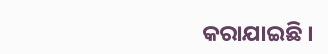କରାଯାଇଛି ।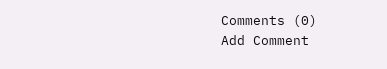Comments (0)
Add Comment